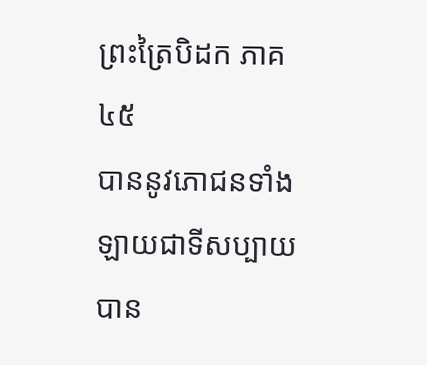ព្រះត្រៃបិដក ភាគ ៤៥
បាននូវភោជនទាំងឡាយជាទីសប្បាយ បាន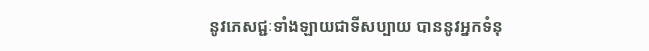នូវភេសជ្ជៈទាំងឡាយជាទីសប្បាយ បាននូវអ្នកទំនុ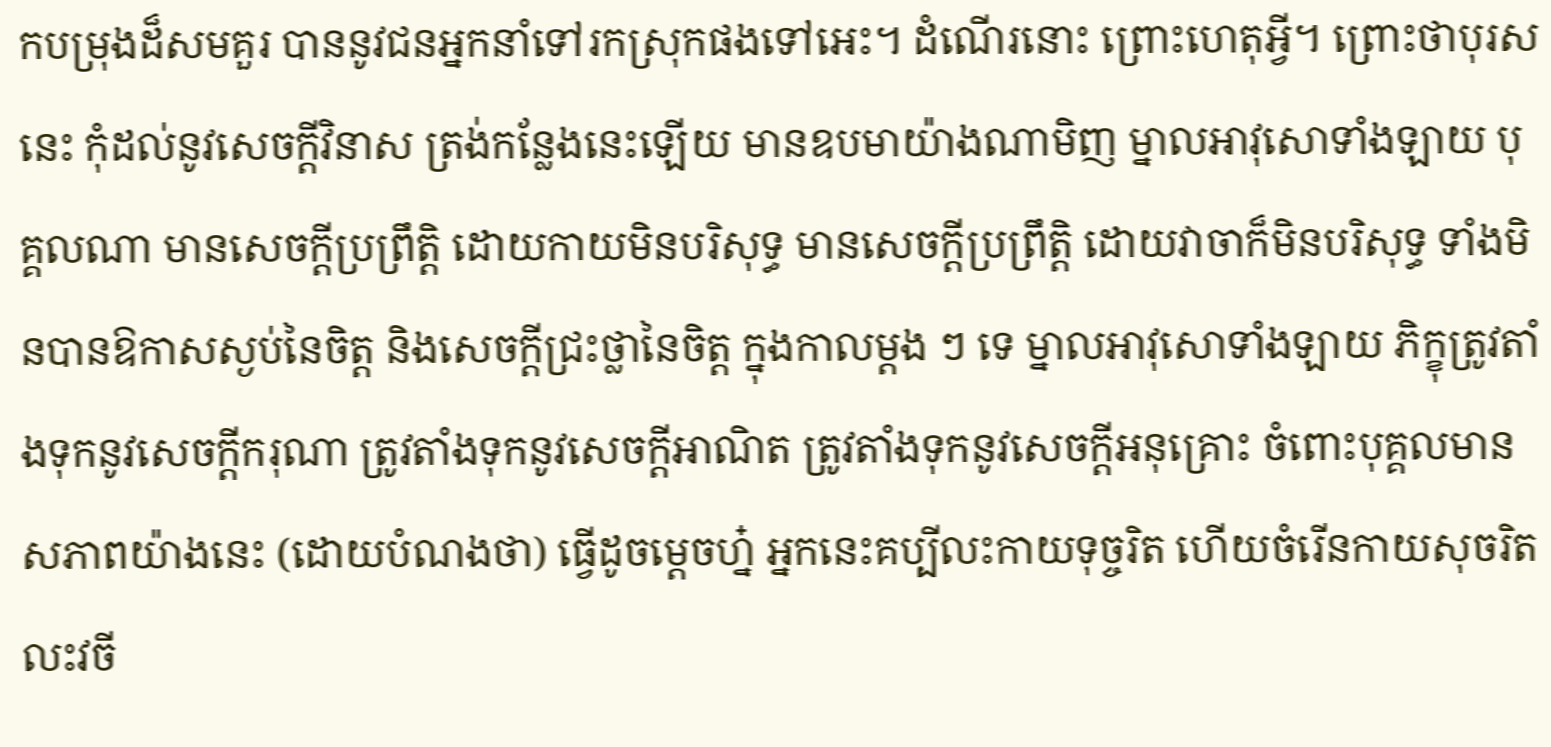កបម្រុងដ៏សមគួរ បាននូវជនអ្នកនាំទៅរកស្រុកផងទៅអេះ។ ដំណើរនោះ ព្រោះហេតុអ្វី។ ព្រោះថាបុរសនេះ កុំដល់នូវសេចក្តីវិនាស ត្រង់កន្លែងនេះឡើយ មានឧបមាយ៉ាងណាមិញ ម្នាលអាវុសោទាំងឡាយ បុគ្គលណា មានសេចក្តីប្រព្រឹត្តិ ដោយកាយមិនបរិសុទ្ធ មានសេចក្តីប្រព្រឹត្តិ ដោយវាចាក៏មិនបរិសុទ្ធ ទាំងមិនបានឱកាសស្ងប់នៃចិត្ត និងសេចក្តីជ្រះថ្លានៃចិត្ត ក្នុងកាលម្តង ៗ ទេ ម្នាលអាវុសោទាំងឡាយ ភិក្ខុត្រូវតាំងទុកនូវសេចក្តីករុណា ត្រូវតាំងទុកនូវសេចក្តីអាណិត ត្រូវតាំងទុកនូវសេចក្តីអនុគ្រោះ ចំពោះបុគ្គលមានសភាពយ៉ាងនេះ (ដោយបំណងថា) ធ្វើដូចម្តេចហ្ន៎ អ្នកនេះគប្បីលះកាយទុច្ចរិត ហើយចំរើនកាយសុចរិត លះវចី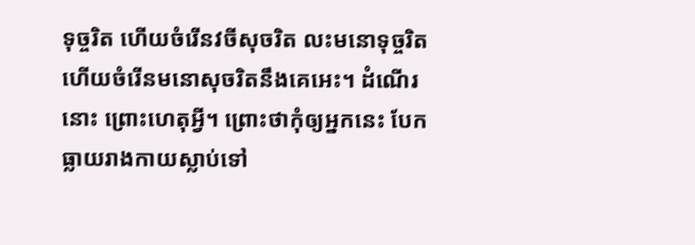ទុច្ចរិត ហើយចំរើនវចីសុចរិត លះមនោទុច្ចរិត ហើយចំរើនមនោសុចរិតនឹងគេអេះ។ ដំណើរនោះ ព្រោះហេតុអ្វី។ ព្រោះថាកុំឲ្យអ្នកនេះ បែកធ្លាយរាងកាយស្លាប់ទៅ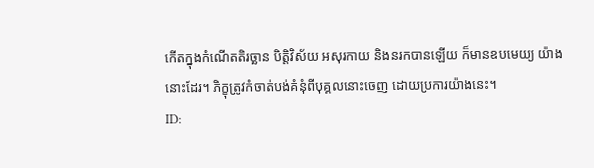កើតក្នុងកំណើតតិរច្ឆាន បិត្តិវិស័យ អសុរកាយ និងនរកបានឡើយ ក៏មានឧបមេយ្យ យ៉ាងនោះដែរ។ ភិក្ខុត្រូវកំចាត់បង់គំនុំពីបុគ្គលនោះចេញ ដោយប្រការយ៉ាងនេះ។
ID: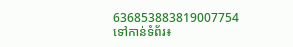636853883819007754
ទៅកាន់ទំព័រ៖